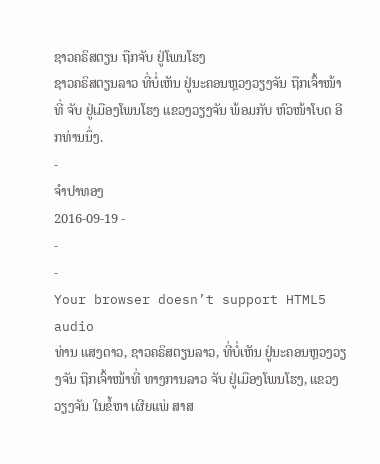ຊາວຄຣິສຕຽນ ຖືກຈັບ ຢູ່ໂພນໂຮງ
ຊາວຄຣິສຕຽນລາວ ທີ່ບໍ່ເຫັນ ຢູ່ນະຄອນຫຼວງວຽງຈັນ ຖືກເຈົ້າໜ້າທີ່ ຈັບ ຢູ່ເມືອງໂພນໂຮງ ແຂວງວຽງຈັນ ພ້ອມກັບ ຫົວໜ້າໂບດ ອີກທ່ານນຶ່ງ.
-
ຈໍາປາທອງ
2016-09-19 -
-
-
Your browser doesn’t support HTML5 audio
ທ່ານ ແສງດາວ, ຊາວຄຣິສຕຽນລາວ, ທີ່ບໍ່ເຫັນ ຢູ່ນະຄອນຫຼວງວຽງຈັນ ຖືກເຈົ້າໜ້າທີ່ ທາງການລາວ ຈັບ ຢູ່ເມືອງໂພນໂຮງ, ແຂວງວຽງຈັນ ໃນຂໍ້ຫາ ເຜີຍແພ່ ສາສ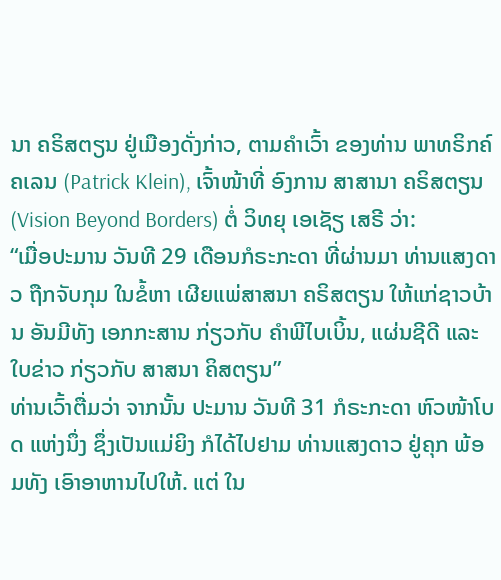ນາ ຄຣິສຕຽນ ຢູ່ເມືອງດັ່ງກ່າວ, ຕາມຄໍາເວົ້າ ຂອງທ່ານ ພາທຣິກຄ໌ ຄເລນ (Patrick Klein), ເຈົ້າໜ້າທີ່ ອົງການ ສາສານາ ຄຣິສຕຽນ (Vision Beyond Borders) ຕໍ່ ວິທຍຸ ເອເຊັຽ ເສຣີ ວ່າ:
“ເມື່ອປະມານ ວັນທີ 29 ເດືອນກໍຣະກະດາ ທີ່ຜ່ານມາ ທ່ານແສງດາວ ຖືກຈັບກຸມ ໃນຂໍ້ຫາ ເຜີຍແພ່ສາສນາ ຄຣິສຕຽນ ໃຫ້ແກ່ຊາວບ້ານ ອັນມີທັງ ເອກກະສານ ກ່ຽວກັບ ຄໍາພີໄບເບິ້ນ, ແຜ່ນຊີດີ ແລະ ໃບຂ່າວ ກ່ຽວກັບ ສາສນາ ຄິສຕຽນ”
ທ່ານເວົ້າຕື່ມວ່າ ຈາກນັ້ນ ປະມານ ວັນທີ 31 ກໍຣະກະດາ ຫົວໜ້າໂບດ ແຫ່ງນຶ່ງ ຊຶ່ງເປັນແມ່ຍິງ ກໍໄດ້ໄປຢາມ ທ່ານແສງດາວ ຢູ່ຄຸກ ພ້ອມທັງ ເອົາອາຫານໄປໃຫ້. ແຕ່ ໃນ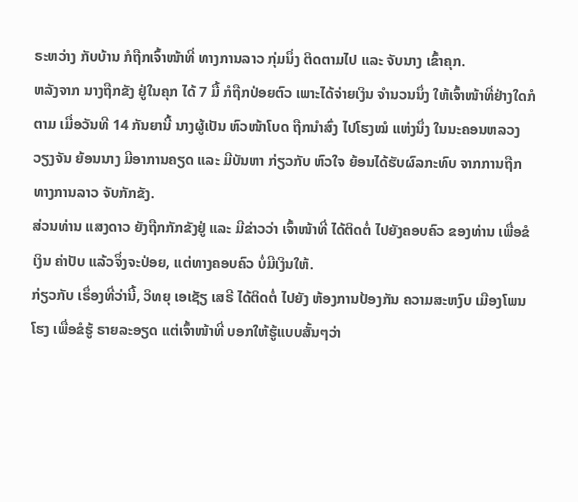ຣະຫວ່າງ ກັບບ້ານ ກໍຖືກເຈົ້າໜ້າທີ່ ທາງການລາວ ກຸ່ມນຶ່ງ ຕິດຕາມໄປ ແລະ ຈັບນາງ ເຂົ້າຄຸກ.
ຫລັງຈາກ ນາງຖືກຂັງ ຢູ່ໃນຄຸກ ໄດ້ 7 ມື້ ກໍຖືກປ່ອຍຕົວ ເພາະໄດ້ຈ່າຍເງິນ ຈໍານວນນຶ່ງ ໃຫ້ເຈົ້າໜ້າທີ່ຢ່າງໃດກໍຕາມ ເມື່ອວັນທີ 14 ກັນຍານີ້ ນາງຜູ້ເປັນ ຫົວໜ້າໂບດ ຖືກນໍາສົ່ງ ໄປໂຮງໝໍ ແຫ່ງນຶ່ງ ໃນນະຄອນຫລວງວຽງຈັນ ຍ້ອນນາງ ມີອາການຄຽດ ແລະ ມີບັນຫາ ກ່ຽວກັບ ຫົວໃຈ ຍ້ອນໄດ້ຮັບຜົລກະທົບ ຈາກການຖືກ ທາງການລາວ ຈັບກັກຂັງ.
ສ່ວນທ່ານ ແສງດາວ ຍັງຖືກກັກຂັງຢູ່ ແລະ ມີຂ່າວວ່າ ເຈົ້າໜ້າທີ່ ໄດ້ຕິດຕໍ່ ໄປຍັງຄອບຄົວ ຂອງທ່ານ ເພື່ອຂໍເງິນ ຄ່າປັບ ແລ້ວຈຶ່ງຈະປ່ອຍ, ແຕ່ທາງຄອບຄົວ ບໍ່ມີເງິນໃຫ້.
ກ່ຽວກັບ ເຣຶ່ອງທີ່ວ່ານີ້, ວິທຍຸ ເອເຊັຽ ເສຣີ ໄດ້ຕິດຕໍ່ ໄປຍັງ ຫ້ອງການປ້ອງກັນ ຄວາມສະຫງົບ ເມືອງໂພນໂຮງ ເພື່ອຂໍຮູ້ ຣາຍລະອຽດ ແຕ່ເຈົ້າໜ້າທີ່ ບອກໃຫ້ຮູ້ແບບສັ້ນໆວ່າ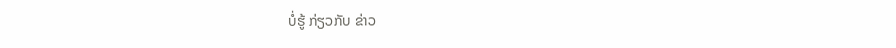ບໍ່ຮູ້ ກ່ຽວກັບ ຂ່າວ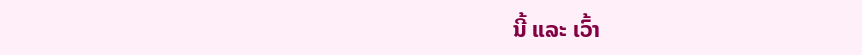ນີ້ ແລະ ເວົ້າ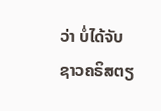ວ່າ ບໍ່ໄດ້ຈັບ ຊາວຄຣິສຕຽ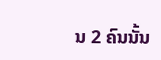ນ 2 ຄົນນັ້ນ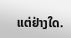ແຕ່ຢ່າງໃດ.